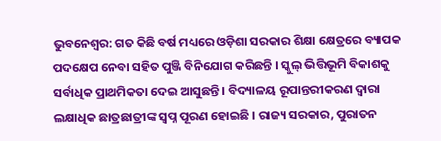ଭୁବନେଶ୍ବର: ଗତ କିଛି ବର୍ଷ ମଧ୍ୟରେ ଓଡ଼ିଶା ସରକାର ଶିକ୍ଷା କ୍ଷେତ୍ରରେ ବ୍ୟାପକ ପଦକ୍ଷେପ ନେବା ସହିତ ପୁଞ୍ଜି ବିନିଯୋଗ କରିଛନ୍ତି । ସ୍କୁଲ୍ ଭିତ୍ତିଭୂମି ବିକାଶକୁ ସର୍ବାଧିକ ପ୍ରାଥମିକତା ଦେଇ ଆସୁଛନ୍ତି । ବିଦ୍ୟାଳୟ ରୂପାନ୍ତରୀକରଣ ଦ୍ୱାରା ଲକ୍ଷାଧିକ ଛାତ୍ରଛାତ୍ରୀଙ୍କ ସ୍ୱପ୍ନ ପୂରଣ ହୋଇଛି । ରାଜ୍ୟ ସରକାର, ପୁରାତନ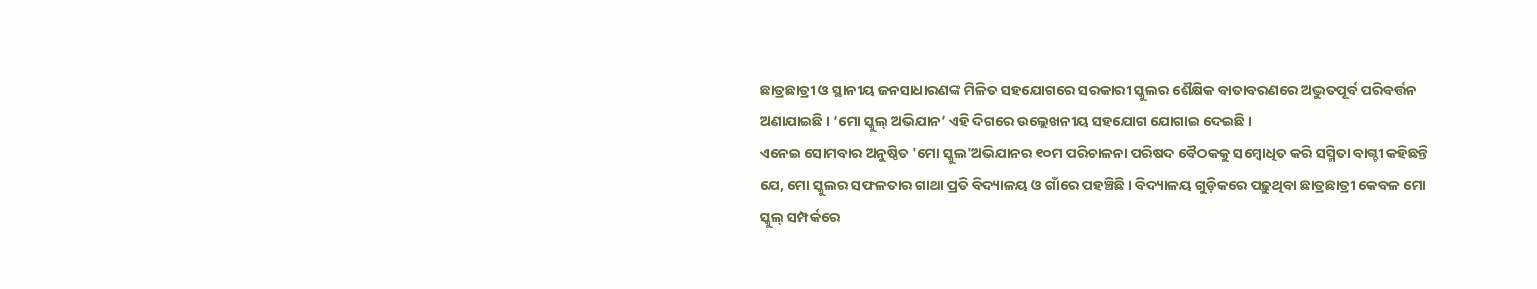ଛାତ୍ରଛାତ୍ରୀ ଓ ସ୍ଥାନୀୟ ଜନସାଧାରଣଙ୍କ ମିଳିତ ସହଯୋଗରେ ସରକାରୀ ସ୍କୁଲର ଶୈକ୍ଷିକ ବାତାବରଣରେ ଅଦ୍ଭୁତପୂର୍ବ ପରିବର୍ତ୍ତନ ଅଣାଯାଇଛି । ‘ମୋ ସ୍କୁଲ୍ ଅଭିଯାନ’ ଏହି ଦିଗରେ ଉଲ୍ଲେଖନୀୟ ସହଯୋଗ ଯୋଗାଇ ଦେଇଛି ।
ଏନେଇ ସୋମବାର ଅନୁଷ୍ଠିତ 'ମୋ ସ୍କୁଲ'ଅଭିଯାନର ୧୦ମ ପରିଚାଳନା ପରିଷଦ ବୈଠକକୁ ସମ୍ବୋଧିତ କରି ସସ୍ମିତା ବାଗ୍ଚୀ କହିଛନ୍ତି ଯେ, ମୋ ସ୍କୁଲର ସଫଳତାର ଗାଥା ପ୍ରତି ବିଦ୍ୟାଳୟ ଓ ଗାଁରେ ପହଞ୍ଚିଛି । ବିଦ୍ୟାଳୟ ଗୁଡ଼ିକରେ ପଢ଼ୁଥିବା ଛାତ୍ରଛାତ୍ରୀ କେବଳ ମୋ ସ୍କୁଲ୍ ସମ୍ପର୍କରେ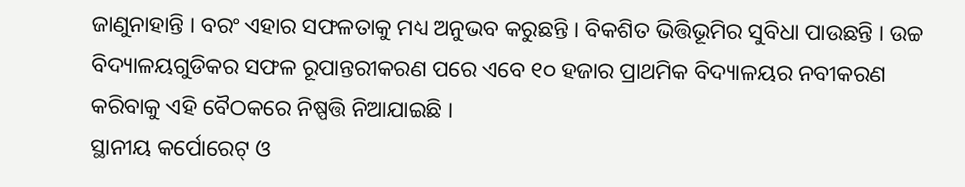ଜାଣୁନାହାନ୍ତି । ବରଂ ଏହାର ସଫଳତାକୁ ମଧ୍ୟ ଅନୁଭବ କରୁଛନ୍ତି । ବିକଶିତ ଭିତ୍ତିଭୂମିର ସୁବିଧା ପାଉଛନ୍ତି । ଉଚ୍ଚ ବିଦ୍ୟାଳୟଗୁଡିକର ସଫଳ ରୂପାନ୍ତରୀକରଣ ପରେ ଏବେ ୧୦ ହଜାର ପ୍ରାଥମିକ ବିଦ୍ୟାଳୟର ନବୀକରଣ କରିବାକୁ ଏହି ବୈଠକରେ ନିଷ୍ପତ୍ତି ନିଆଯାଇଛି ।
ସ୍ଥାନୀୟ କର୍ପୋରେଟ୍ ଓ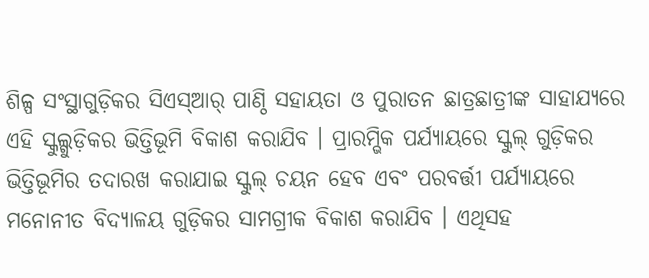ଶିଳ୍ପ ସଂସ୍ଥାଗୁଡ଼ିକର ସିଏସ୍ଆର୍ ପାଣ୍ଠି ସହାୟତା ଓ ପୁରାତନ ଛାତ୍ରଛାତ୍ରୀଙ୍କ ସାହାଯ୍ୟରେ ଏହି ସ୍କୁଲ୍ଗୁଡ଼ିକର ଭିତ୍ତିଭୂମି ବିକାଶ କରାଯିବ । ପ୍ରାରମ୍ଭିକ ପର୍ଯ୍ୟାୟରେ ସ୍କୁଲ୍ ଗୁଡ଼ିକର ଭିତ୍ତିଭୂମିର ତଦାରଖ କରାଯାଇ ସ୍କୁଲ୍ ଚୟନ ହେବ ଏବଂ ପରବର୍ତ୍ତୀ ପର୍ଯ୍ୟାୟରେ ମନୋନୀତ ବିଦ୍ୟାଳୟ ଗୁଡ଼ିକର ସାମଗ୍ରୀକ ବିକାଶ କରାଯିବ । ଏଥିସହ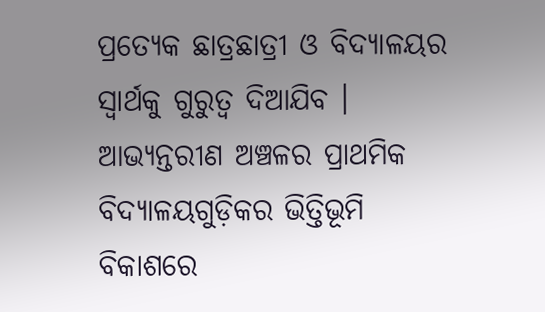ପ୍ରତ୍ୟେକ ଛାତ୍ରଛାତ୍ରୀ ଓ ବିଦ୍ୟାଳୟର ସ୍ୱାର୍ଥକୁ ଗୁରୁତ୍ୱ ଦିଆଯିବ । ଆଭ୍ୟନ୍ତରୀଣ ଅଞ୍ଚଳର ପ୍ରାଥମିକ ବିଦ୍ୟାଳୟଗୁଡ଼ିକର ଭିତ୍ତିଭୂମି ବିକାଶରେ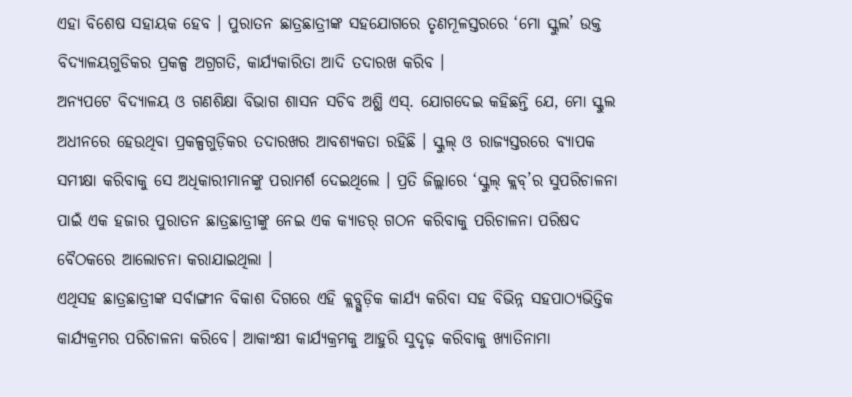ଏହା ବିଶେଷ ସହାୟକ ହେବ । ପୁରାତନ ଛାତ୍ରଛାତ୍ରୀଙ୍କ ସହଯୋଗରେ ତୃଣମୂଳସ୍ତରରେ ‘ମୋ ସ୍କୁଲ’ ଉକ୍ତ ବିଦ୍ୟାଳୟଗୁଡିକର ପ୍ରକଳ୍ପ ଅଗ୍ରଗତି, କାର୍ଯ୍ୟକାରିତା ଆଦି ତଦାରଖ କରିବ ।
ଅନ୍ୟପଟେ ବିଦ୍ୟାଳୟ ଓ ଗଣଶିକ୍ଷା ବିଭାଗ ଶାସନ ସଚିବ ଅଶ୍ଥି ଏସ୍. ଯୋଗଦେଇ କହିଛନ୍ତି ଯେ, ମୋ ସ୍କୁଲ ଅଧୀନରେ ହେଉଥିବା ପ୍ରକଳ୍ପଗୁଡ଼ିକର ତଦାରଖର ଆବଶ୍ୟକତା ରହିଛି । ସ୍କୁଲ୍ ଓ ରାଜ୍ୟସ୍ତରରେ ବ୍ୟାପକ ସମୀକ୍ଷା କରିବାକୁ ସେ ଅଧିକାରୀମାନଙ୍କୁ ପରାମର୍ଶ ଦେଇଥିଲେ । ପ୍ରତି ଜିଲ୍ଲାରେ ‘ସ୍କୁଲ୍ କ୍ଲବ୍’ର ସୁପରିଚାଳନା ପାଇଁ ଏକ ହଜାର ପୁରାତନ ଛାତ୍ରଛାତ୍ରୀଙ୍କୁ ନେଇ ଏକ କ୍ୟାଡର୍ ଗଠନ କରିବାକୁ ପରିଚାଳନା ପରିଷଦ ବୈଠକରେ ଆଲୋଚନା କରାଯାଇଥିଲା ।
ଏଥିସହ ଛାତ୍ରଛାତ୍ରୀଙ୍କ ସର୍ବାଙ୍ଗୀନ ବିକାଶ ଦିଗରେ ଏହି କ୍ଲବ୍ଗୁଡ଼ିକ କାର୍ଯ୍ୟ କରିବା ସହ ବିଭିନ୍ନ ସହପାଠ୍ୟଭିତ୍ତିକ କାର୍ଯ୍ୟକ୍ରମର ପରିଚାଳନା କରିବେ। ଆକାଂକ୍ଷୀ କାର୍ଯ୍ୟକ୍ରମକୁ ଆହୁରି ସୁଦୃଢ଼ କରିବାକୁ ଖ୍ୟାତିନାମା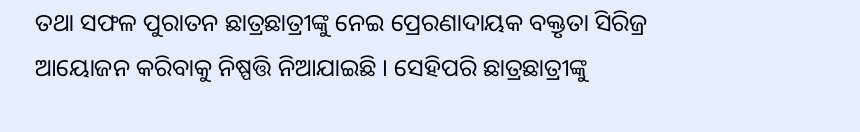ତଥା ସଫଳ ପୁରାତନ ଛାତ୍ରଛାତ୍ରୀଙ୍କୁ ନେଇ ପ୍ରେରଣାଦାୟକ ବକ୍ତୃତା ସିରିଜ୍ର ଆୟୋଜନ କରିବାକୁ ନିଷ୍ପତ୍ତି ନିଆଯାଇଛି । ସେହିପରି ଛାତ୍ରଛାତ୍ରୀଙ୍କୁ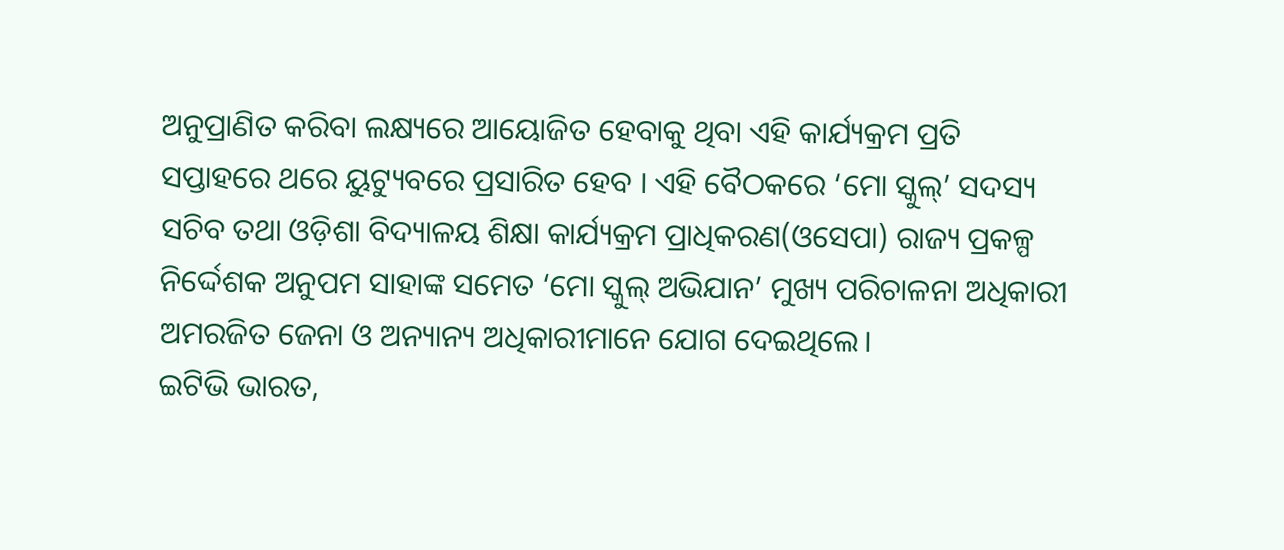ଅନୁପ୍ରାଣିତ କରିବା ଲକ୍ଷ୍ୟରେ ଆୟୋଜିତ ହେବାକୁ ଥିବା ଏହି କାର୍ଯ୍ୟକ୍ରମ ପ୍ରତି ସପ୍ତାହରେ ଥରେ ୟୁଟ୍ୟୁବରେ ପ୍ରସାରିତ ହେବ । ଏହି ବୈଠକରେ ‘ମୋ ସ୍କୁଲ୍’ ସଦସ୍ୟ ସଚିବ ତଥା ଓଡ଼ିଶା ବିଦ୍ୟାଳୟ ଶିକ୍ଷା କାର୍ଯ୍ୟକ୍ରମ ପ୍ରାଧିକରଣ(ଓସେପା) ରାଜ୍ୟ ପ୍ରକଳ୍ପ ନିର୍ଦ୍ଦେଶକ ଅନୁପମ ସାହାଙ୍କ ସମେତ ‘ମୋ ସ୍କୁଲ୍ ଅଭିଯାନ’ ମୁଖ୍ୟ ପରିଚାଳନା ଅଧିକାରୀ ଅମରଜିତ ଜେନା ଓ ଅନ୍ୟାନ୍ୟ ଅଧିକାରୀମାନେ ଯୋଗ ଦେଇଥିଲେ।
ଇଟିଭି ଭାରତ,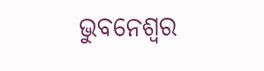ଭୁବନେଶ୍ବର